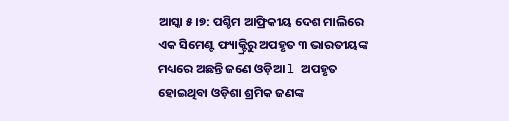ଆସ୍କା ୫।୭: ପଶ୍ଚିମ ଆଫ୍ରିକୀୟ ଦେଶ ମାଲିରେ ଏକ ସିମେଣ୍ଟ ଫ୍ୟାକ୍ଟ୍ରିରୁ ଅପହୃତ ୩ ଭାରତୀୟଙ୍କ ମଧ୍ୟରେ ଅଛନ୍ତି ଜଣେ ଓଡ଼ିଆ l ଅପହୃତ ହୋଇଥିବା ଓଡ଼ିଶା ଶ୍ରମିକ ଜଣଙ୍କ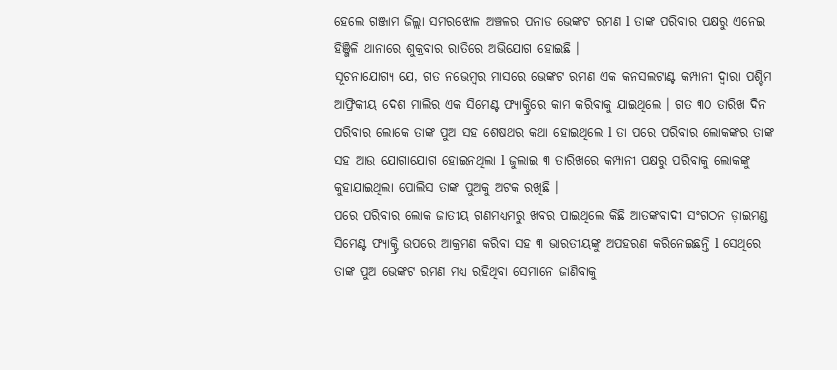ହେଲେ ଗଞ୍ଜାମ ଜିଲ୍ଲା ସମରଝୋଳ ଅଞ୍ଚଳର ପନାଡ ଭେଙ୍କଟ ରମଣ l ତାଙ୍କ ପରିବାର ପକ୍ଷରୁ ଏନେଇ ହିଞ୍ଜିଳି ଥାନାରେ ଶୁକ୍ରବାର ରାତିରେ ଅଭିଯୋଗ ହୋଇଛି ।
ସୂଚନାଯୋଗ୍ୟ ଯେ, ଗତ ନଭେମ୍ବର ମାସରେ ଭେଙ୍କଟ ରମଣ ଏକ କନସଲଟାଣ୍ଟ କମ୍ପାନୀ ଦ୍ଵାରା ପଶ୍ଚିମ ଆଫ୍ରିକୀୟ ଦେଶ ମାଲିର ଏକ ସିମେଣ୍ଟ ଫ୍ୟାକ୍ଟ୍ରିରେ କାମ କରିବାକୁ ଯାଇଥିଲେ । ଗତ ୩୦ ତାରିଖ ଦିନ ପରିବାର ଲୋକେ ତାଙ୍କ ପୁଅ ସହ ଶେଷଥର କଥା ହୋଇଥିଲେ l ତା ପରେ ପରିବାର ଲୋକଙ୍କର ତାଙ୍କ ସହ ଆଉ ଯୋଗାଯୋଗ ହୋଇନଥିଲା l ଜୁଲାଇ ୩ ତାରିଖରେ କମ୍ପାନୀ ପକ୍ଷରୁ ପରିବାକୁ ଲୋକଙ୍କୁ କୁହାଯାଇଥିଲା ପୋଲିସ ତାଙ୍କ ପୁଅକୁ ଅଟକ ରଖିଛି ।
ପରେ ପରିବାର ଲୋକ ଜାତୀୟ ଗଣମଧ୍ୟମରୁ ଖବର ପାଇଥିଲେ କିଛି ଆତଙ୍କବାଦୀ ସଂଗଠନ ଡ଼ାଇମଣ୍ଡ ସିମେଣ୍ଟ ଫ୍ୟାକ୍ଟ୍ରି ଉପରେ ଆକ୍ରମଣ କରିବା ସହ ୩ ଭାରତୀୟଙ୍କୁ ଅପହରଣ କରିନେଇଛନ୍ତି l ସେଥିରେ ତାଙ୍କ ପୁଅ ଭେଙ୍କଟ ରମଣ ମଧ୍ୟ ରହିଥିବା ସେମାନେ ଜାଣିବାକୁ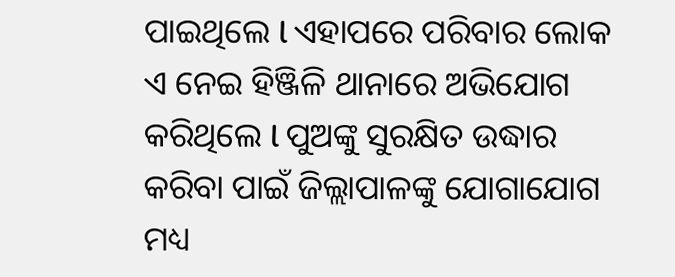ପାଇଥିଲେ l ଏହାପରେ ପରିବାର ଲୋକ ଏ ନେଇ ହିଞ୍ଜିଳି ଥାନାରେ ଅଭିଯୋଗ କରିଥିଲେ l ପୁଅଙ୍କୁ ସୁରକ୍ଷିତ ଉଦ୍ଧାର କରିବା ପାଇଁ ଜିଲ୍ଲାପାଳଙ୍କୁ ଯୋଗାଯୋଗ ମଧ୍ୟ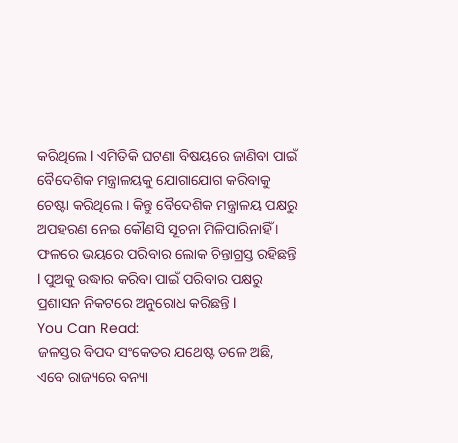କରିଥିଲେ l ଏମିତିକି ଘଟଣା ବିଷୟରେ ଜାଣିବା ପାଇଁ ବୈଦେଶିକ ମନ୍ତ୍ରାଳୟକୁ ଯୋଗାଯୋଗ କରିବାକୁ ଚେଷ୍ଟା କରିଥିଲେ । କିନ୍ତୁ ବୈଦେଶିକ ମନ୍ତ୍ରାଳୟ ପକ୍ଷରୁ ଅପହରଣ ନେଇ କୌଣସି ସୂଚନା ମିଳିପାରିନାହିଁ । ଫଳରେ ଭୟରେ ପରିବାର ଲୋକ ଚିନ୍ତାଗ୍ରସ୍ତ ରହିଛନ୍ତି l ପୁଅକୁ ଉଦ୍ଧାର କରିବା ପାଇଁ ପରିବାର ପକ୍ଷରୁ ପ୍ରଶାସନ ନିକଟରେ ଅନୁରୋଧ କରିଛନ୍ତି l
You Can Read:
ଜଳସ୍ତର ବିପଦ ସଂକେତର ଯଥେଷ୍ଟ ତଳେ ଅଛି, ଏବେ ରାଜ୍ୟରେ ବନ୍ୟା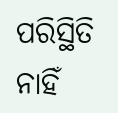ପରିସ୍ଥିତି ନାହିଁ